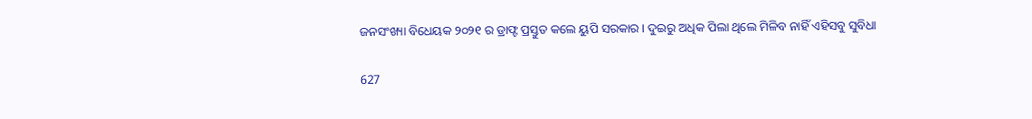ଜନସଂଖ୍ୟା ବିଧେୟକ ୨୦୨୧ ର ଡ୍ରାଫ୍ଟ ପ୍ରସ୍ତୁତ କଲେ ୟୁପି ସରକାର । ଦୁଇରୁ ଅଧିକ ପିଲା ଥିଲେ ମିଳିବ ନାହିଁ ଏହିସବୁ ସୁବିଧା

627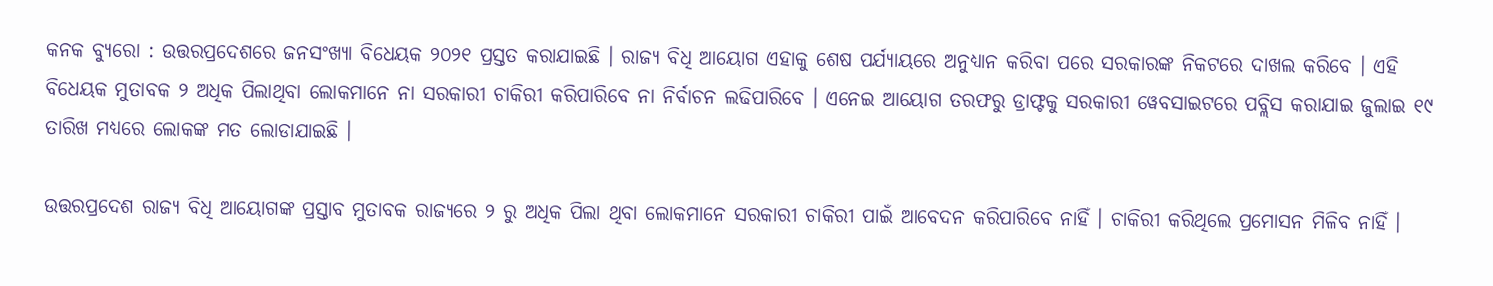କନକ ବ୍ୟୁରୋ : ଉତ୍ତରପ୍ରଦେଶରେ ଜନସଂଖ୍ୟା ବିଧେୟକ ୨୦୨୧ ପ୍ରସ୍ତତ କରାଯାଇଛି । ରାଜ୍ୟ ବିଧି ଆୟୋଗ ଏହାକୁ ଶେଷ ପର୍ଯ୍ୟାୟରେ ଅନୁଧ୍ୟାନ କରିବା ପରେ ସରକାରଙ୍କ ନିକଟରେ ଦାଖଲ କରିବେ । ଏହି ବିଧେୟକ ମୁତାବକ ୨ ଅଧିକ ପିଲାଥିବା ଲୋକମାନେ ନା ସରକାରୀ ଚାକିରୀ କରିପାରିବେ ନା ନିର୍ବାଚନ ଲଢିପାରିବେ । ଏନେଇ ଆୟୋଗ ତରଫରୁ ଡ୍ରାଫ୍ଟକୁ ସରକାରୀ ୱେବସାଇଟରେ ପବ୍ଲିସ କରାଯାଇ ଜୁଲାଇ ୧୯ ତାରିଖ ମଧ୍ୟରେ ଲୋକଙ୍କ ମତ ଲୋଡାଯାଇଛି ।

ଉତ୍ତରପ୍ରଦେଶ ରାଜ୍ୟ ବିଧି ଆୟୋଗଙ୍କ ପ୍ରସ୍ତାବ ମୁତାବକ ରାଜ୍ୟରେ ୨ ରୁ ଅଧିକ ପିଲା ଥିବା ଲୋକମାନେ ସରକାରୀ ଚାକିରୀ ପାଇଁ ଆବେଦନ କରିପାରିବେ ନାହିଁ । ଚାକିରୀ କରିଥିଲେ ପ୍ରମୋସନ ମିଳିବ ନାହିଁ ।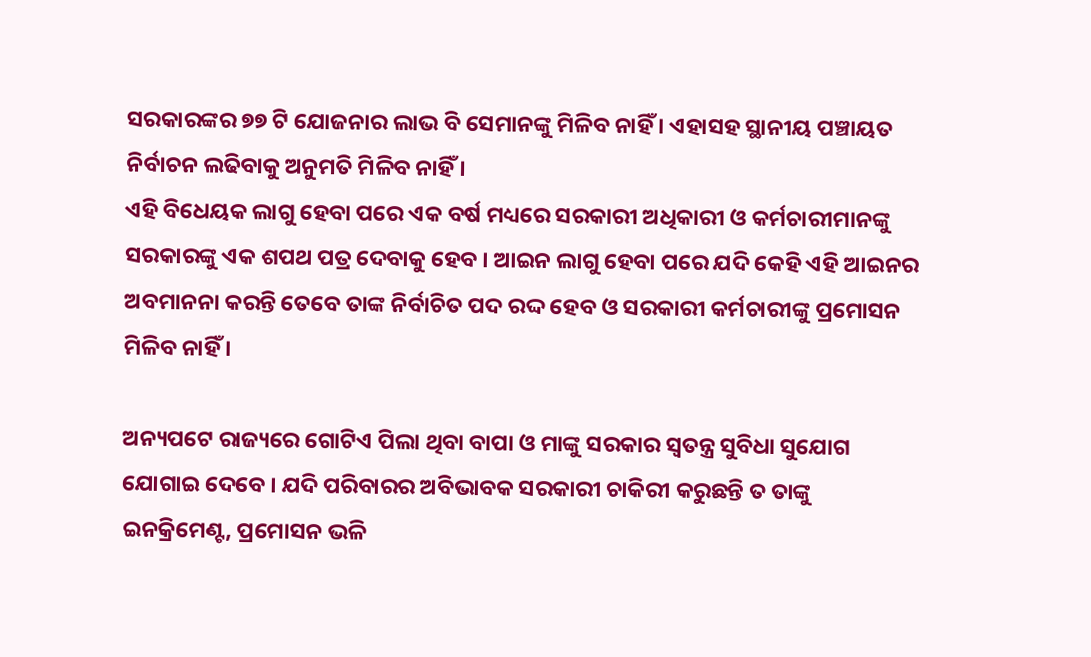ସରକାରଙ୍କର ୭୭ ଟି ଯୋଜନାର ଲାଭ ବି ସେମାନଙ୍କୁ ମିଳିବ ନାହିଁ । ଏହାସହ ସ୍ଥାନୀୟ ପଞ୍ଚାୟତ ନିର୍ବାଚନ ଲଢିବାକୁ ଅନୁମତି ମିଳିବ ନାହିଁ ।
ଏହି ବିଧେୟକ ଲାଗୁ ହେବା ପରେ ଏକ ବର୍ଷ ମଧ୍ୟରେ ସରକାରୀ ଅଧିକାରୀ ଓ କର୍ମଚାରୀମାନଙ୍କୁ ସରକାରଙ୍କୁ ଏକ ଶପଥ ପତ୍ର ଦେବାକୁ ହେବ । ଆଇନ ଲାଗୁ ହେବା ପରେ ଯଦି କେହି ଏହି ଆଇନର ଅବମାନନା କରନ୍ତି ତେବେ ତାଙ୍କ ନିର୍ବାଚିତ ପଦ ରଦ୍ଦ ହେବ ଓ ସରକାରୀ କର୍ମଚାରୀଙ୍କୁ ପ୍ରମୋସନ ମିଳିବ ନାହିଁ ।

ଅନ୍ୟପଟେ ରାଜ୍ୟରେ ଗୋଟିଏ ପିଲା ଥିବା ବାପା ଓ ମାଙ୍କୁ ସରକାର ସ୍ୱତନ୍ତ୍ର ସୁବିଧା ସୁଯୋଗ ଯୋଗାଇ ଦେବେ । ଯଦି ପରିବାରର ଅବିଭାବକ ସରକାରୀ ଚାକିରୀ କରୁଛନ୍ତି ତ ତାଙ୍କୁ ଇନକ୍ରିମେଣ୍ଟ, ପ୍ରମୋସନ ଭଳି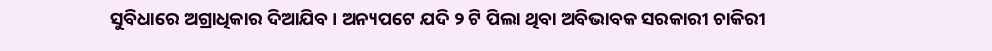ସୁବିଧାରେ ଅଗ୍ରାଧିକାର ଦିଆଯିବ । ଅନ୍ୟପଟେ ଯଦି ୨ ଟି ପିଲା ଥିବା ଅବିଭାବକ ସରକାରୀ ଚାକିରୀ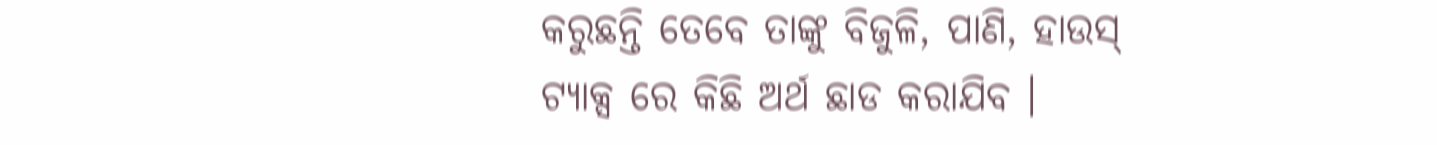କରୁଛନ୍ତି ତେବେ ତାଙ୍କୁ ବିଜୁଳି, ପାଣି, ହାଉସ୍ ଟ୍ୟାକ୍ସ ରେ କିଛି ଅର୍ଥ ଛାଡ କରାଯିବ ।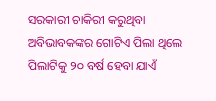ସରକାରୀ ଚାକିରୀ କରୁଥିବା ଅବିଭାବକଙ୍କର ଗୋଟିଏ ପିଲା ଥିଲେ ପିଲାଟିକୁ ୨୦ ବର୍ଷ ହେବା ଯାଏଁ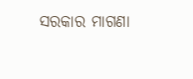ସରକାର ମାଗଣା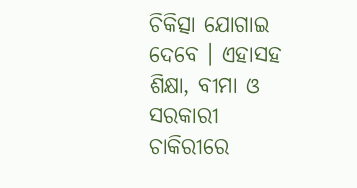ଚିକିତ୍ସା ଯୋଗାଇ ଦେବେ । ଏହାସହ ଶିକ୍ଷା, ବୀମା ଓ ସରକାରୀ ଚାକିରୀରେ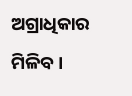ଅଗ୍ରାଧିକାର ମିଳିବ ।